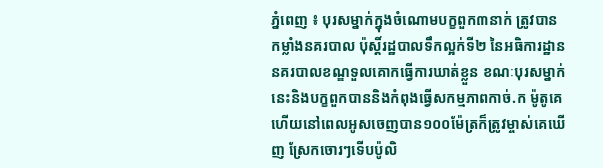ភ្នំពេញ ៖ បុរសម្នាក់ក្នុងចំណោមបក្ខពួក៣នាក់ ត្រូវបានកម្លាំងនគរបាល ប៉ុស្តិ៍រដ្ឋបាលទឹកល្អក់ទី២ នៃអធិការដ្ឋាន នគរបាលខណ្ឌទួលគោកធ្វើការឃាត់ខ្លួន ខណៈបុរសម្នាក់នេះនិងបក្ខពួកបាននិងកំពុងធ្វើសកម្មភាពកាច់.ក ម៉ូតូគេ ហើយនៅពេលអូសចេញបាន១០០ម៉ែត្រក៏ត្រូវម្ចាស់គេឃើញ ស្រែកចោរៗទើបប៉ូលិ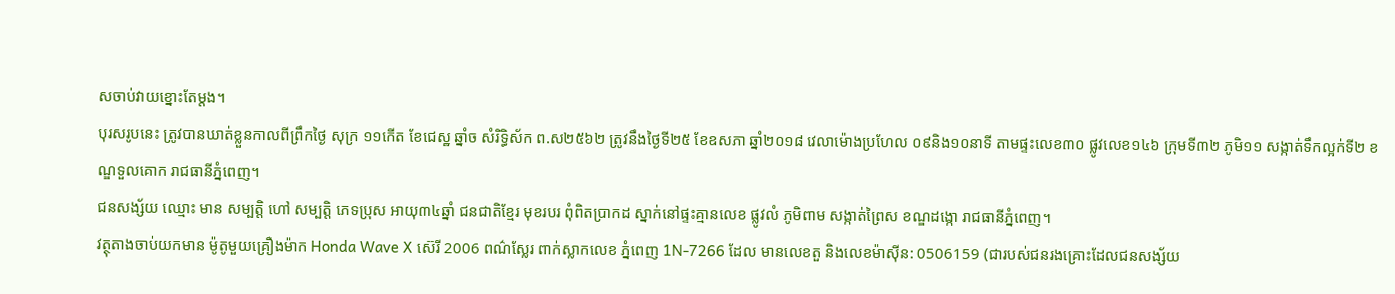សចាប់វាយខ្នោះតែម្តង។
បុរសរូបនេះ ត្រូវបានឃាត់ខ្លួនកាលពីព្រឹកថ្ងៃ សុក្រ ១១កើត ខែជេស្ឋ ឆ្នាំច សំរិទ្ធិស័ក ព.ស២៥៦២ ត្រូវនឹងថ្ងៃទី២៥ ខែឧសភា ឆ្នាំ២០១៨ វេលាម៉ោងប្រហែល ០៩និង១០នាទី តាមផ្ទះលេខ៣០ ផ្លូវលេខ១៤៦ ក្រុមទី៣២ ភូមិ១១ សង្កាត់ទឹកល្អក់ទី២ ខណ្ឌទួលគោក រាជធានីភ្នំពេញ។
ជនសង្ស័យ ឈ្មោះ មាន សម្បត្តិ ហៅ សម្បត្តិ ភេទប្រុស អាយុ៣៤ឆ្នាំ ជនជាតិខ្មែរ មុខរបរ ពុំពិតប្រាកដ ស្នាក់នៅផ្ទះគ្មានលេខ ផ្លូវលំ ភូមិពាម សង្កាត់ព្រៃស ខណ្ឌដង្កោ រាជធានីភ្នំពេញ។
វត្ថុតាងចាប់យកមាន ម៉ូតូមួយគ្រឿងម៉ាក Honda Wave X ស៊េរី 2006 ពណ៌ស្លែរ ពាក់ស្លាកលេខ ភ្នំពេញ 1N-7266 ដែល មានលេខតួ និងលេខម៉ាស៊ីន: 0506159 (ជារបស់ជនរងគ្រោះដែលជនសង្ស័យ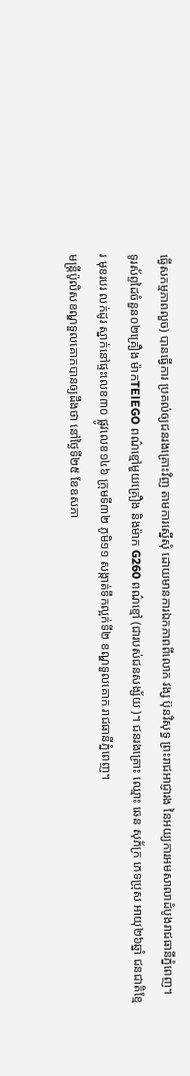ធ្វើសកម្មភាពលួច) បានធ្វើការ ប្រគល់ឲ្យជនរងគ្រោះវិញ តាមការស្នើសុំ ដោយមានការឯកភាពពីលោក វង្ស ប៊ុនវិសុទ្ធ ព្រះរាជអាជ្ញារង នៃអយ្យការអមសាលាដំបូងរាជធានីភ្នំពេញ។
ទូរស័ព្ទដៃចំនួន០២គ្រឿង ម៉ាកTElEGO ពណ៌ខ្មៅមួយគ្រឿង និងម៉ាក G260 ពណ៌ខ្មៅ (ជារបស់ជនសង្ស័យ )។ ជនរងគ្រោះ ឈ្មោះ ឆេន សុភ័ក្រ ភេទប្រុស អាយុ២៦ឆ្នាំ ជនជាតិខ្មែរ មុខរបរ លក់ដូរ ស្នាក់នៅផ្ទះលេខ៣០ ផ្លូវលេខ១៤៦ ក្រុមទី៣២ ភូមិ១១ សង្កាត់ទឹកល្អក់ទី២ ខណ្ឌទួលគោក រាជធានីភ្នំពេញ។
មន្ត្រីប៉ូលិសខណ្ឌទួលគោកបានឲ្យដឹងថា នៅថ្ងៃទី២៥ ខែឧសភា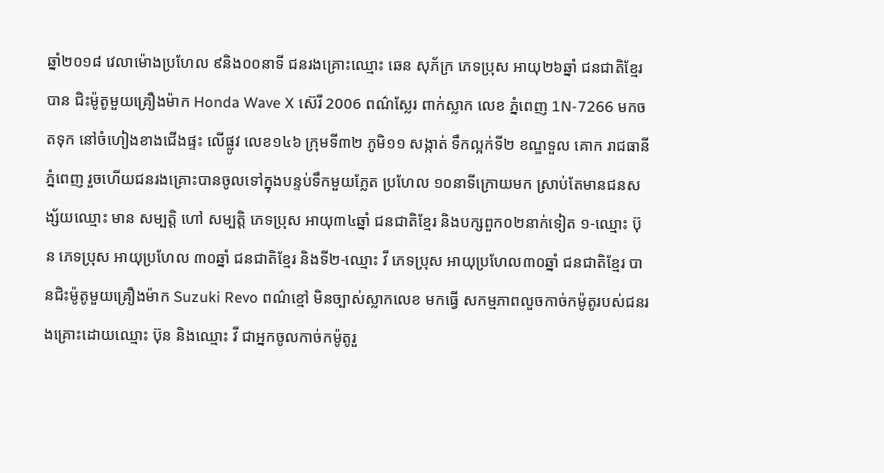ឆ្នាំ២០១៨ វេលាម៉ោងប្រហែល ៩និង០០នាទី ជនរងគ្រោះឈ្មោះ ឆេន សុភ័ក្រ ភេទប្រុស អាយុ២៦ឆ្នាំ ជនជាតិខ្មែរ បាន ជិះម៉ូតូមួយគ្រឿងម៉ាក Honda Wave X ស៊េរី 2006 ពណ៌ស្លែរ ពាក់ស្លាក លេខ ភ្នំពេញ 1N-7266 មកចតទុក នៅចំហៀងខាងជើងផ្ទះ លើផ្លូវ លេខ១៤៦ ក្រុមទី៣២ ភូមិ១១ សង្កាត់ ទឹកល្អក់ទី២ ខណ្ឌទួល គោក រាជធានីភ្នំពេញ រួចហើយជនរងគ្រោះបានចូលទៅក្នុងបន្ទប់ទឹកមួយភ្លែត ប្រហែល ១០នាទីក្រោយមក ស្រាប់តែមានជនសង្ស័យឈ្មោះ មាន សម្បត្តិ ហៅ សម្បត្តិ ភេទប្រុស អាយុ៣៤ឆ្នាំ ជនជាតិខ្មែរ និងបក្សពួក០២នាក់ទៀត ១-ឈ្មោះ ប៊ុន ភេទប្រុស អាយុប្រហែល ៣០ឆ្នាំ ជនជាតិខ្មែរ និងទី២-ឈ្មោះ វី ភេទប្រុស អាយុប្រហែល៣០ឆ្នាំ ជនជាតិខ្មែរ បានជិះម៉ូតូមួយគ្រឿងម៉ាក Suzuki Revo ពណ៌ខ្មៅ មិនច្បាស់ស្លាកលេខ មកធ្វើ សកម្មភាពលួចកាច់កម៉ូតូរបស់ជនរងគ្រោះដោយឈ្មោះ ប៊ុន និងឈ្មោះ វី ជាអ្នកចូលកាច់កម៉ូតូរួ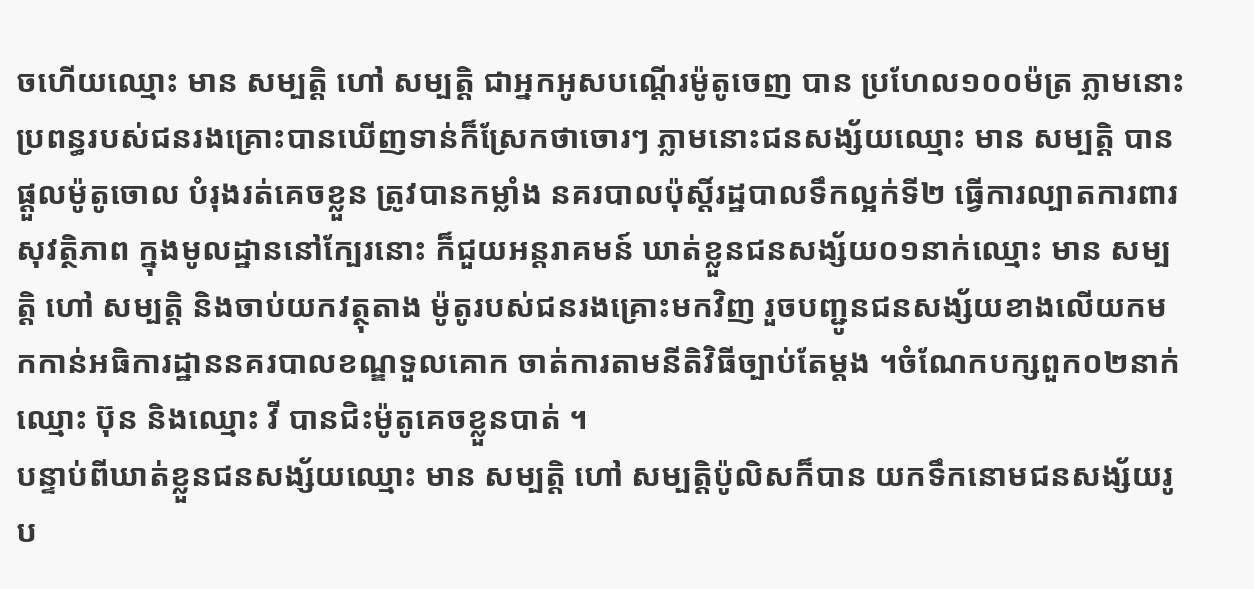ចហើយឈ្មោះ មាន សម្បត្តិ ហៅ សម្បត្តិ ជាអ្នកអូសបណ្ដើរម៉ូតូចេញ បាន ប្រហែល១០០ម៉ត្រ ភ្លាមនោះប្រពន្ធរបស់ជនរងគ្រោះបានឃើញទាន់ក៏ស្រែកថាចោរៗ ភ្លាមនោះជនសង្ស័យឈ្មោះ មាន សម្បត្តិ បានផ្ដួលម៉ូតូចោល បំរុងរត់គេចខ្លួន ត្រូវបានកម្លាំង នគរបាលប៉ុស្តិ៍រដ្ឋបាលទឹកល្អក់ទី២ ធ្វើការល្បាតការពារសុវត្ថិភាព ក្នុងមូលដ្ឋាននៅក្បែរនោះ ក៏ជួយអន្តរាគមន៍ ឃាត់ខ្លួនជនសង្ស័យ០១នាក់ឈ្មោះ មាន សម្បត្តិ ហៅ សម្បត្តិ និងចាប់យកវត្ថុតាង ម៉ូតូរបស់ជនរងគ្រោះមកវិញ រួចបញ្ជូនជនសង្ស័យខាងលើយកមកកាន់អធិការដ្ឋាននគរបាលខណ្ឌទួលគោក ចាត់ការតាមនីតិវិធីច្បាប់តែម្ដង ។ចំណែកបក្សពួក០២នាក់ ឈ្មោះ ប៊ុន និងឈ្មោះ វី បានជិះម៉ូតូគេចខ្លួនបាត់ ។
បន្ទាប់ពីឃាត់ខ្លួនជនសង្ស័យឈ្មោះ មាន សម្បត្តិ ហៅ សម្បត្តិប៉ូលិសក៏បាន យកទឹកនោមជនសង្ស័យរូប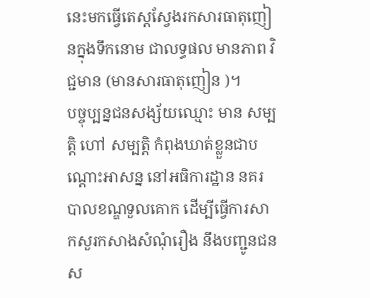នេះមកធ្វើតេស្តស្វែងរកសារធាតុញៀនក្នុងទឹកនោម ជាលទ្ធផល មានភាព វិជ្ជមាន (មានសារធាតុញៀន )។
បច្ចុប្បន្នជនសង្ស័យឈ្មោះ មាន សម្បត្តិ ហៅ សម្បត្តិ កំពុងឃាត់ខ្លួនជាបណ្ដោះអាសន្ន នៅអធិការដ្ឋាន នគរបាលខណ្ឌទួលគោក ដើម្បីធ្វើការសាកសួរកសាងសំណុំរឿង នឹងបញ្ជូនជនស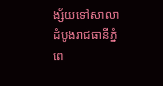ង្ស័យទៅសាលាដំបូងរាជធានីភ្នំពេ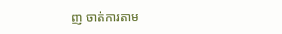ញ ចាត់ការតាម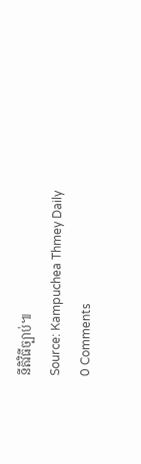នីតិវិធីច្បាប់៕
Source: Kampuchea Thmey Daily
0 Comments